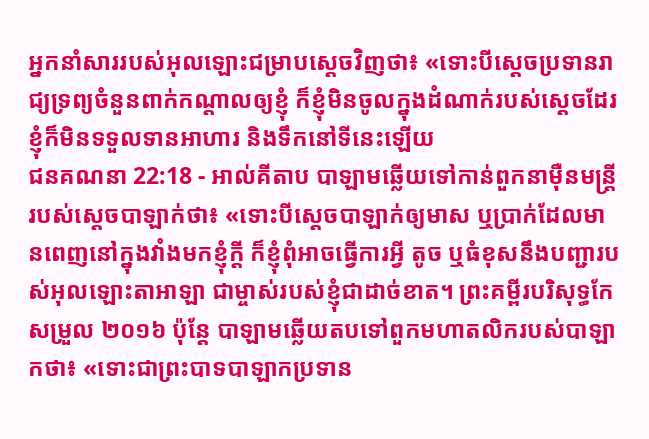អ្នកនាំសាររបស់អុលឡោះជម្រាបស្តេចវិញថា៖ «ទោះបីស្តេចប្រទានរាជ្យទ្រព្យចំនួនពាក់កណ្តាលឲ្យខ្ញុំ ក៏ខ្ញុំមិនចូលក្នុងដំណាក់របស់ស្តេចដែរ ខ្ញុំក៏មិនទទួលទានអាហារ និងទឹកនៅទីនេះឡើយ
ជនគណនា 22:18 - អាល់គីតាប បាឡាមឆ្លើយទៅកាន់ពួកនាម៉ឺនមន្ត្រីរបស់ស្តេចបាឡាក់ថា៖ «ទោះបីស្តេចបាឡាក់ឲ្យមាស ឬប្រាក់ដែលមានពេញនៅក្នុងវាំងមកខ្ញុំក្តី ក៏ខ្ញុំពុំអាចធ្វើការអ្វី តូច ឬធំខុសនឹងបញ្ជារបស់អុលឡោះតាអាឡា ជាម្ចាស់របស់ខ្ញុំជាដាច់ខាត។ ព្រះគម្ពីរបរិសុទ្ធកែសម្រួល ២០១៦ ប៉ុន្តែ បាឡាមឆ្លើយតបទៅពួកមហាតលិករបស់បាឡាកថា៖ «ទោះជាព្រះបាទបាឡាកប្រទាន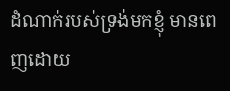ដំណាក់របស់ទ្រង់មកខ្ញុំ មានពេញដោយ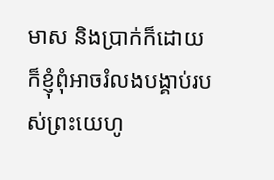មាស និងប្រាក់ក៏ដោយ ក៏ខ្ញុំពុំអាចរំលងបង្គាប់របស់ព្រះយេហូ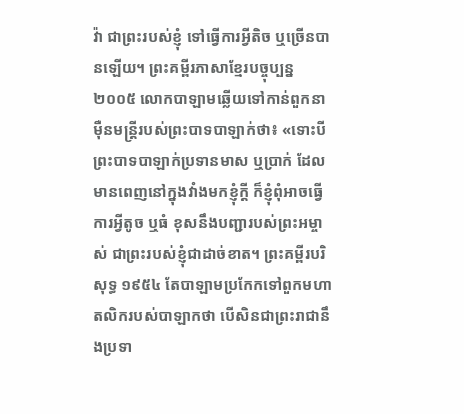វ៉ា ជាព្រះរបស់ខ្ញុំ ទៅធ្វើការអ្វីតិច ឬច្រើនបានឡើយ។ ព្រះគម្ពីរភាសាខ្មែរបច្ចុប្បន្ន ២០០៥ លោកបាឡាមឆ្លើយទៅកាន់ពួកនាម៉ឺនមន្ត្រីរបស់ព្រះបាទបាឡាក់ថា៖ «ទោះបីព្រះបាទបាឡាក់ប្រទានមាស ឬប្រាក់ ដែលមានពេញនៅក្នុងវាំងមកខ្ញុំក្ដី ក៏ខ្ញុំពុំអាចធ្វើការអ្វីតូច ឬធំ ខុសនឹងបញ្ជារបស់ព្រះអម្ចាស់ ជាព្រះរបស់ខ្ញុំជាដាច់ខាត។ ព្រះគម្ពីរបរិសុទ្ធ ១៩៥៤ តែបាឡាមប្រកែកទៅពួកមហាតលិករបស់បាឡាកថា បើសិនជាព្រះរាជានឹងប្រទា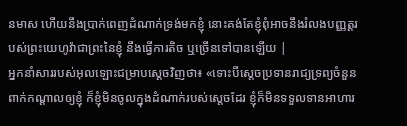នមាស ហើយនឹងប្រាក់ពេញដំណាក់ទ្រង់មកខ្ញុំ នោះគង់តែខ្ញុំពុំអាចនឹងរំលងបញ្ញត្តរបស់ព្រះយេហូវ៉ាជាព្រះនៃខ្ញុំ នឹងធ្វើការតិច ឬច្រើនទៅបានឡើយ |
អ្នកនាំសាររបស់អុលឡោះជម្រាបស្តេចវិញថា៖ «ទោះបីស្តេចប្រទានរាជ្យទ្រព្យចំនួនពាក់កណ្តាលឲ្យខ្ញុំ ក៏ខ្ញុំមិនចូលក្នុងដំណាក់របស់ស្តេចដែរ ខ្ញុំក៏មិនទទួលទានអាហារ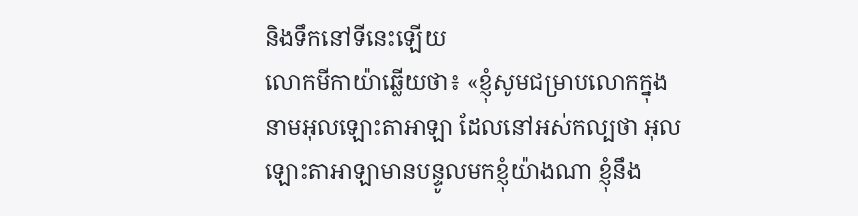និងទឹកនៅទីនេះឡើយ
លោកមីកាយ៉ាឆ្លើយថា៖ «ខ្ញុំសូមជម្រាបលោកក្នុងនាមអុលឡោះតាអាឡា ដែលនៅអស់កល្បថា អុលឡោះតាអាឡាមានបន្ទូលមកខ្ញុំយ៉ាងណា ខ្ញុំនឹង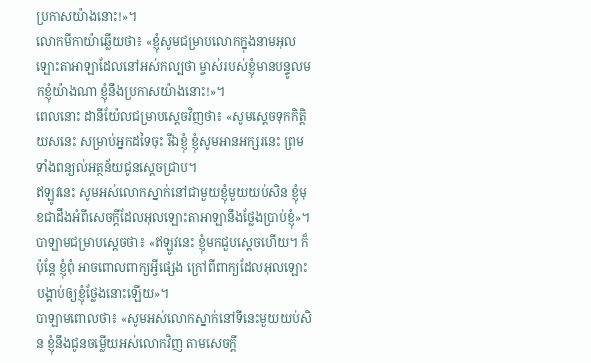ប្រកាសយ៉ាងនោះ!»។
លោកមីកាយ៉ាឆ្លើយថា៖ «ខ្ញុំសូមជម្រាបលោកក្នុងនាមអុលឡោះតាអាឡាដែលនៅអស់កល្បថា ម្ចាស់របស់ខ្ញុំមានបន្ទូលមកខ្ញុំយ៉ាងណា ខ្ញុំនឹងប្រកាសយ៉ាងនោះ!»។
ពេលនោះ ដានីយ៉ែលជម្រាបស្តេចវិញថា៖ «សូមស្តេចទុកកិត្តិយសនេះ សម្រាប់អ្នកដទៃចុះ រីឯខ្ញុំ ខ្ញុំសូមអានអក្សរនេះ ព្រមទាំងពន្យល់អត្ថន័យជូនស្តេចជ្រាប។
ឥឡូវនេះ សូមអស់លោកស្នាក់នៅជាមួយខ្ញុំមួយយប់សិន ខ្ញុំមុខជាដឹងអំពីសេចក្តីដែលអុលឡោះតាអាឡានឹងថ្លែងប្រាប់ខ្ញុំ»។
បាឡាមជម្រាបស្តេចថា៖ «ឥឡូវនេះ ខ្ញុំមកជួបស្តេចហើយ។ ក៏ប៉ុន្តែ ខ្ញុំពុំ អាចពោលពាក្យអ្វីផ្សេង ក្រៅពីពាក្យដែលអុលឡោះបង្គាប់ឲ្យខ្ញុំថ្លែងនោះឡើយ»។
បាឡាមពោលថា៖ «សូមអស់លោកស្នាក់នៅទីនេះមួយយប់សិន ខ្ញុំនឹងជូនចម្លើយអស់លោកវិញ តាមសេចក្តី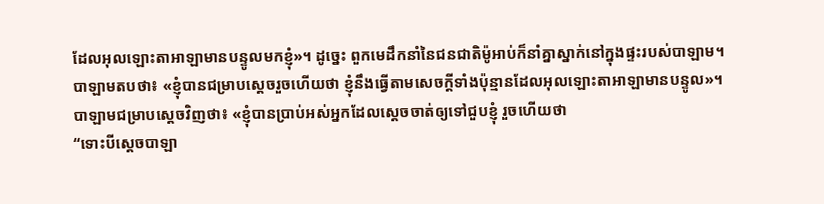ដែលអុលឡោះតាអាឡាមានបន្ទូលមកខ្ញុំ»។ ដូច្នេះ ពួកមេដឹកនាំនៃជនជាតិម៉ូអាប់ក៏នាំគ្នាស្នាក់នៅក្នុងផ្ទះរបស់បាឡាម។
បាឡាមតបថា៖ «ខ្ញុំបានជម្រាបស្តេចរួចហើយថា ខ្ញុំនឹងធ្វើតាមសេចក្តីទាំងប៉ុន្មានដែលអុលឡោះតាអាឡាមានបន្ទូល»។
បាឡាមជម្រាបស្តេចវិញថា៖ «ខ្ញុំបានប្រាប់អស់អ្នកដែលស្តេចចាត់ឲ្យទៅជួបខ្ញុំ រួចហើយថា
“ទោះបីស្តេចបាឡា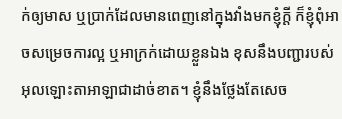ក់ឲ្យមាស ឬប្រាក់ដែលមានពេញនៅក្នុងវាំងមកខ្ញុំក្តី ក៏ខ្ញុំពុំអាចសម្រេចការល្អ ឬអាក្រក់ដោយខ្លួនឯង ខុសនឹងបញ្ជារបស់អុលឡោះតាអាឡាជាដាច់ខាត។ ខ្ញុំនឹងថ្លែងតែសេច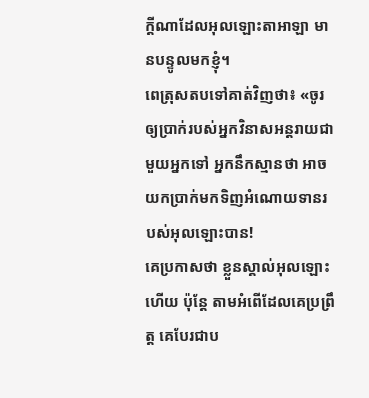ក្តីណាដែលអុលឡោះតាអាឡា មានបន្ទូលមកខ្ញុំ។
ពេត្រុសតបទៅគាត់វិញថា៖ «ចូរឲ្យប្រាក់របស់អ្នកវិនាសអន្ដរាយជាមួយអ្នកទៅ អ្នកនឹកស្មានថា អាចយកប្រាក់មកទិញអំណោយទានរបស់អុលឡោះបាន!
គេប្រកាសថា ខ្លួនស្គាល់អុលឡោះហើយ ប៉ុន្ដែ តាមអំពើដែលគេប្រព្រឹត្ដ គេបែរជាប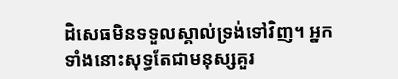ដិសេធមិនទទួលស្គាល់ទ្រង់ទៅវិញ។ អ្នកទាំងនោះសុទ្ធតែជាមនុស្សគួរ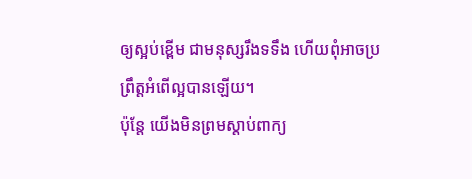ឲ្យស្អប់ខ្ពើម ជាមនុស្សរឹងទទឹង ហើយពុំអាចប្រព្រឹត្ដអំពើល្អបានឡើយ។
ប៉ុន្តែ យើងមិនព្រមស្តាប់ពាក្យ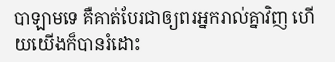បាឡាមទេ គឺគាត់បែរជាឲ្យពរអ្នករាល់គ្នាវិញ ហើយយើងក៏បានរំដោះ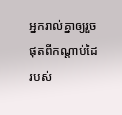អ្នករាល់គ្នាឲ្យរួចផុតពីកណ្តាប់ដៃរបស់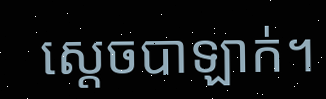ស្តេចបាឡាក់។